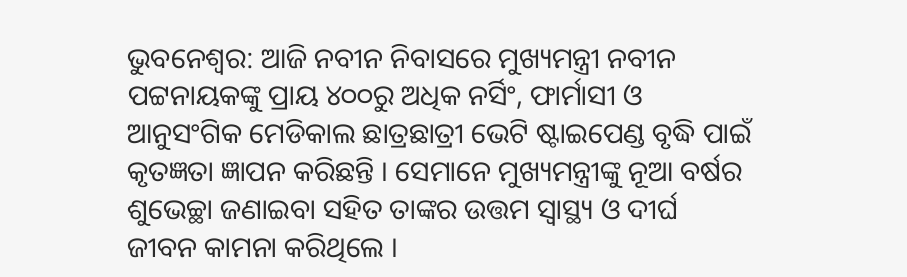ଭୁବନେଶ୍ବର: ଆଜି ନବୀନ ନିବାସରେ ମୁଖ୍ୟମନ୍ତ୍ରୀ ନବୀନ ପଟ୍ଟନାୟକଙ୍କୁ ପ୍ରାୟ ୪୦୦ରୁ ଅଧିକ ନର୍ସିଂ, ଫାର୍ମାସୀ ଓ ଆନୁସଂଗିକ ମେଡିକାଲ ଛାତ୍ରଛାତ୍ରୀ ଭେଟି ଷ୍ଟାଇପେଣ୍ଡ ବୃଦ୍ଧି ପାଇଁ କୃତଜ୍ଞତା ଜ୍ଞାପନ କରିଛନ୍ତି । ସେମାନେ ମୁଖ୍ୟମନ୍ତ୍ରୀଙ୍କୁ ନୂଆ ବର୍ଷର ଶୁଭେଚ୍ଛା ଜଣାଇବା ସହିତ ତାଙ୍କର ଉତ୍ତମ ସ୍ବାସ୍ଥ୍ୟ ଓ ଦୀର୍ଘ ଜୀବନ କାମନା କରିଥିଲେ ।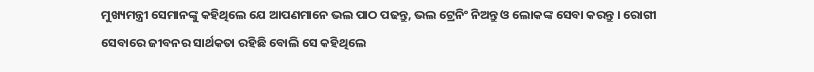ମୁଖ୍ୟମନ୍ତ୍ରୀ ସେମାନଙ୍କୁ କହିଥିଲେ ଯେ ଆପଣମାନେ ଭଲ ପାଠ ପଢନ୍ତୁ, ଭଲ ଟ୍ରେନିଂ ନିଅନ୍ତୁ ଓ ଲୋକଙ୍କ ସେବା କରନ୍ତୁ । ରୋଗୀ ସେବାରେ ଜୀବନର ସାର୍ଥକତା ରହିଛି ବୋଲି ସେ କହିଥିଲେ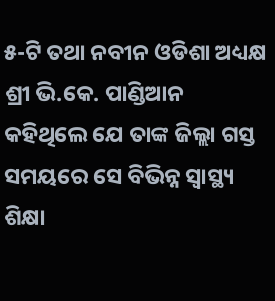୫-ଟି ତଥା ନବୀନ ଓଡିଶା ଅଧ୍ୟକ୍ଷ ଶ୍ରୀ ଭି.କେ. ପାଣ୍ଡିଆନ କହିଥିଲେ ଯେ ତାଙ୍କ ଜିଲ୍ଲା ଗସ୍ତ ସମୟରେ ସେ ବିଭିନ୍ନ ସ୍ବାସ୍ଥ୍ୟ ଶିକ୍ଷା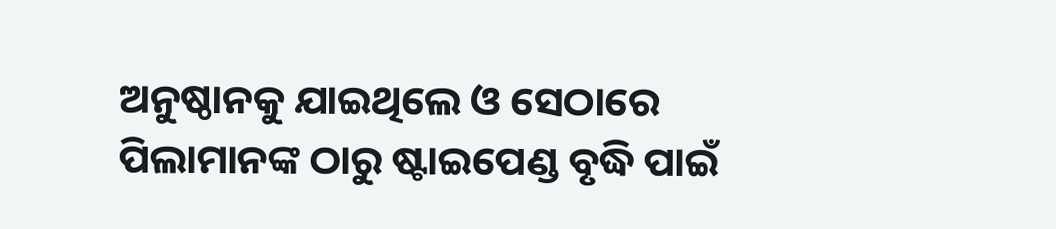ଅନୁଷ୍ଠାନକୁ ଯାଇଥିଲେ ଓ ସେଠାରେ ପିଲାମାନଙ୍କ ଠାରୁ ଷ୍ଟାଇପେଣ୍ଡ ବୃଦ୍ଧି ପାଇଁ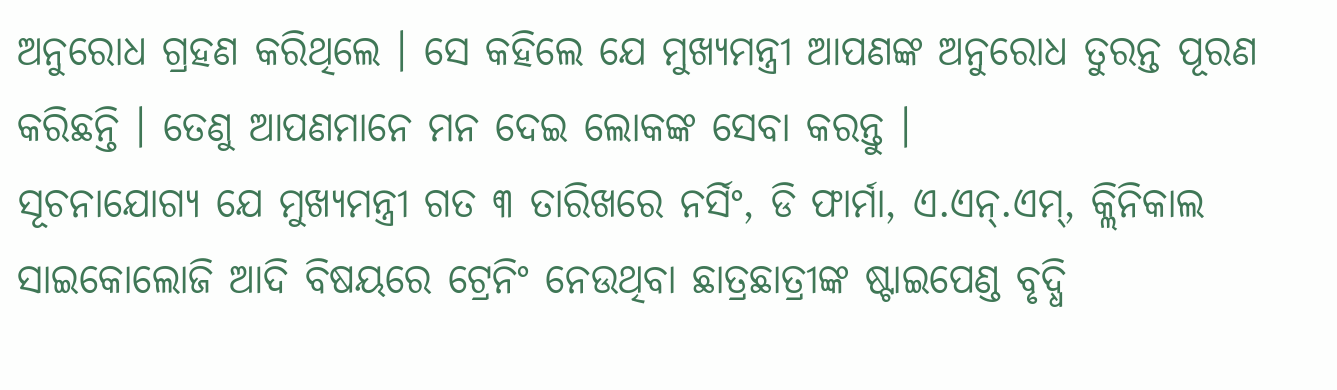ଅନୁରୋଧ ଗ୍ରହଣ କରିଥିଲେ । ସେ କହିଲେ ଯେ ମୁଖ୍ୟମନ୍ତ୍ରୀ ଆପଣଙ୍କ ଅନୁରୋଧ ତୁରନ୍ତ ପୂରଣ କରିଛନ୍ତି । ତେଣୁ ଆପଣମାନେ ମନ ଦେଇ ଲୋକଙ୍କ ସେବା କରନ୍ତୁ ।
ସୂଚନାଯୋଗ୍ୟ ଯେ ମୁଖ୍ୟମନ୍ତ୍ରୀ ଗତ ୩ ତାରିଖରେ ନର୍ସିଂ, ଡି ଫାର୍ମା, ଏ.ଏନ୍.ଏମ୍, କ୍ଲିନିକାଲ ସାଇକୋଲୋଜି ଆଦି ବିଷୟରେ ଟ୍ରେନିଂ ନେଉଥିବା ଛାତ୍ରଛାତ୍ରୀଙ୍କ ଷ୍ଟାଇପେଣ୍ଡ ବୃଦ୍ଧି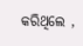କରିଥିଲେ ,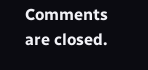Comments are closed.